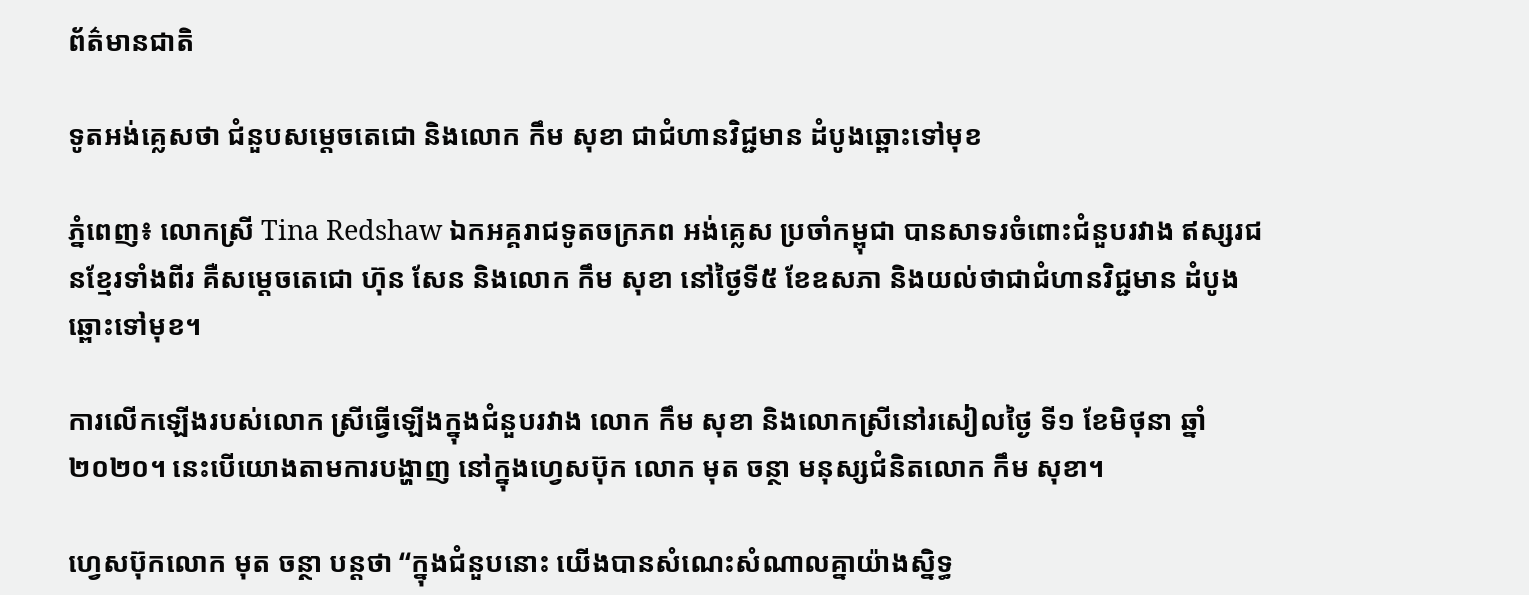ព័ត៌មានជាតិ

ទូតអង់គ្លេសថា ជំនួបសម្តេចតេជោ និងលោក កឹម សុខា ជាជំហានវិជ្ជមាន ដំបូងឆ្ពោះទៅមុខ

ភ្នំពេញ៖ លោកស្រី Tina Redshaw ឯកអគ្គរាជទូតចក្រភព អង់គ្លេស ប្រចាំកម្ពុជា បានសាទរចំពោះជំនួបរវាង ឥស្សរជនខ្មែរទាំងពីរ គឺសម្តេចតេជោ ហ៊ុន សែន និងលោក កឹម សុខា នៅថ្ងៃទី៥ ខែឧសភា និងយល់ថាជាជំហានវិជ្ជមាន ដំបូងឆ្ពោះទៅមុខ។

ការលើកឡើងរបស់លោក ស្រីធ្វើឡើងក្នុងជំនួបរវាង លោក កឹម សុខា និងលោកស្រីនៅរសៀលថ្ងៃ ទី១ ខែមិថុនា ឆ្នាំ២០២០។ នេះបើយោងតាមការបង្ហាញ នៅក្នុងហ្វេសប៊ុក លោក មុត ចន្ថា មនុស្សជំនិតលោក កឹម សុខា។

ហ្វេសប៊ុកលោក មុត ចន្ថា បន្តថា “ក្នុងជំនួបនោះ យើងបានសំណេះសំណាលគ្នាយ៉ាងស្និទ្ធ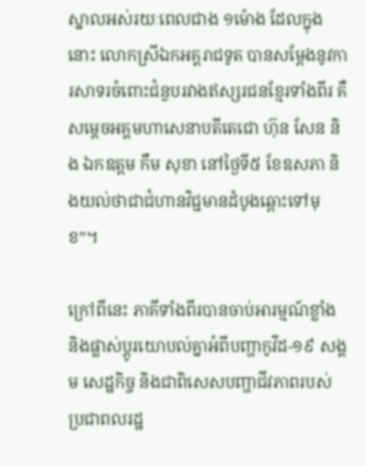ស្នាលអស់រយៈពេលជាង ១ម៉ោង ដែលក្នុងនោះ លោកស្រីឯកអគ្គរាជទូត បានសម្តែងនូវការសាទរចំពោះជំនួបរវាងឥស្សរជនខ្មែរទាំងពីរ គឺសម្តេចអគ្គមហាសេនាបតីតេជោ ហ៊ុន សែន និង ឯកឧត្តម កឹម សុខា នៅថ្ងៃទី៥ ខែឧសភា និងយល់ថាជាជំហានវិជ្ជមានដំបូងឆ្ពោះទៅមុខ”។

ក្រៅពីនេះ ភាគីទាំងពីរបានចាប់អារម្មណ៍ខ្លាំង និងផ្លាស់ប្តូរយោបល់គ្នាអំពីបញ្ហាកូវីដ-១៩ សង្គម សេដ្ឋកិច្ច និងជាពិសេសបញ្ហាជីវភាពរបស់ប្រជាពលរដ្ឋ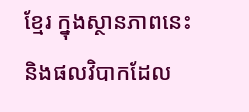ខ្មែរ ក្នុងស្ថានភាពនេះ និងផលវិបាកដែល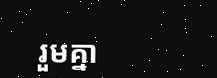រួមគ្នា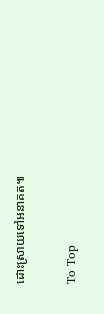ដោះស្រាយទៅអនាគត៕

To Top